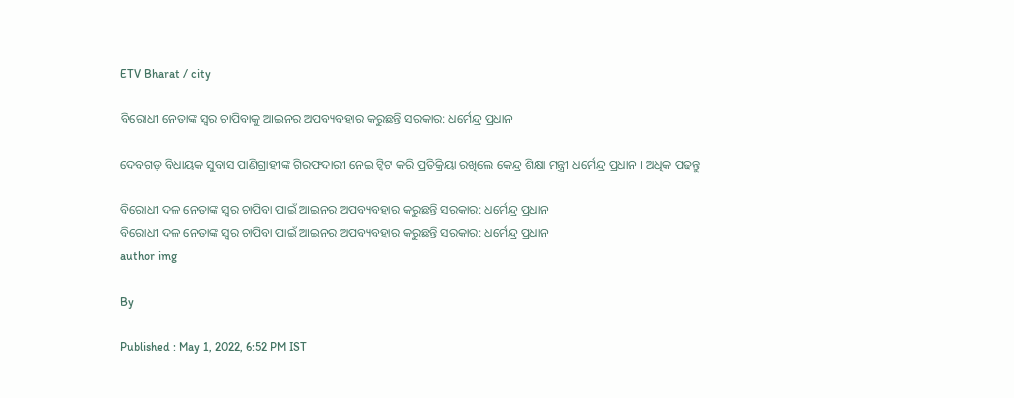ETV Bharat / city

ବିରୋଧୀ ନେତାଙ୍କ ସ୍ବର ଚାପିବାକୁ ଆଇନର ଅପବ୍ୟବହାର କରୁଛନ୍ତି ସରକାର: ଧର୍ମେନ୍ଦ୍ର ପ୍ରଧାନ

ଦେବଗଡ଼ ବିଧାୟକ ସୁବାସ ପାଣିଗ୍ରାହୀଙ୍କ ଗିରଫଦାରୀ ନେଇ ଟ୍ୱିଟ କରି ପ୍ରତିକ୍ରିୟା ରଖିଲେ କେନ୍ଦ୍ର ଶିକ୍ଷା ମନ୍ତ୍ରୀ ଧର୍ମେନ୍ଦ୍ର ପ୍ରଧାନ । ଅଧିକ ପଢନ୍ତୁ

ବିରୋଧୀ ଦଳ ନେତାଙ୍କ ସ୍ବର ଚାପିବା ପାଇଁ ଆଇନର ଅପବ୍ୟବହାର କରୁଛନ୍ତି ସରକାର: ଧର୍ମେନ୍ଦ୍ର ପ୍ରଧାନ
ବିରୋଧୀ ଦଳ ନେତାଙ୍କ ସ୍ବର ଚାପିବା ପାଇଁ ଆଇନର ଅପବ୍ୟବହାର କରୁଛନ୍ତି ସରକାର: ଧର୍ମେନ୍ଦ୍ର ପ୍ରଧାନ
author img

By

Published : May 1, 2022, 6:52 PM IST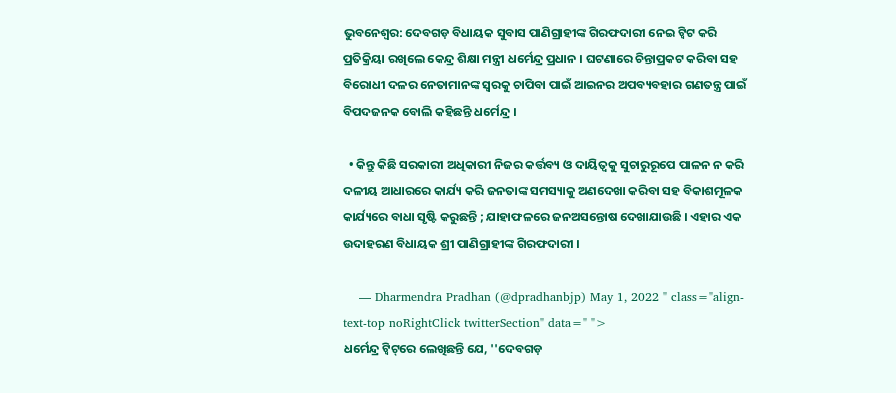ଭୁବନେଶ୍ବର: ଦେବଗଡ଼ ବିଧାୟକ ସୁବାସ ପାଣିଗ୍ରାହୀଙ୍କ ଗିରଫଦାରୀ ନେଇ ଟ୍ୱିଟ କରି ପ୍ରତିକ୍ରିୟା ରଖିଲେ କେନ୍ଦ୍ର ଶିକ୍ଷା ମନ୍ତ୍ରୀ ଧର୍ମେନ୍ଦ୍ର ପ୍ରଧାନ । ଘଟଣାରେ ଚିନ୍ତାପ୍ରକଟ କରିବା ସହ ବିରୋଧୀ ଦଳର ନେତାମାନଙ୍କ ସ୍ୱରକୁ ଚାପିବା ପାଇଁ ଆଇନର ଅପବ୍ୟବହାର ଗଣତନ୍ତ୍ର ପାଇଁ ବିପଦଜନକ ବୋଲି କହିଛନ୍ତି ଧର୍ମେନ୍ଦ୍ର ।

  • କିନ୍ତୁ କିଛି ସରକାରୀ ଅଧିକାରୀ ନିଜର କର୍ତ୍ତବ୍ୟ ଓ ଦାୟିତ୍ୱକୁ ସୁଚାରୁରୂପେ ପାଳନ ନ କରି ଦଳୀୟ ଆଧାରରେ କାର୍ଯ୍ୟ କରି ଜନତାଙ୍କ ସମସ୍ୟାକୁ ଅଣଦେଖା କରିବା ସହ ବିକାଶମୂଳକ କାର୍ଯ୍ୟରେ ବାଧା ସୃଷ୍ଟି କରୁଛନ୍ତି ; ଯାହାଫଳରେ ଜନଅସନ୍ତୋଷ ଦେଖାଯାଉଛି । ଏହାର ଏକ ଉଦାହରଣ ବିଧାୟକ ଶ୍ରୀ ପାଣିଗ୍ରାହୀଙ୍କ ଗିରଫଦାରୀ ।

    — Dharmendra Pradhan (@dpradhanbjp) May 1, 2022 " class="align-text-top noRightClick twitterSection" data=" ">
ଧର୍ମେନ୍ଦ୍ର ଟ୍ବିଟ୍‌ରେ ଲେଖିଛନ୍ତି ଯେ, ''ଦେବଗଡ଼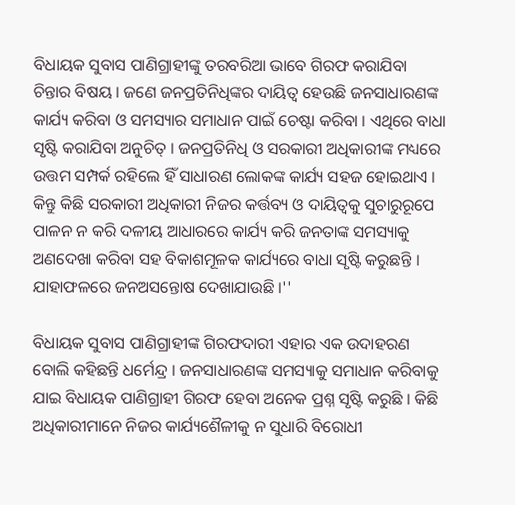ବିଧାୟକ ସୁବାସ ପାଣିଗ୍ରାହୀଙ୍କୁ ତରବରିଆ ଭାବେ ଗିରଫ କରାଯିବା ଚିନ୍ତାର ବିଷୟ । ଜଣେ ଜନପ୍ରତିନିଧିଙ୍କର ଦାୟିତ୍ୱ ହେଉଛି ଜନସାଧାରଣଙ୍କ କାର୍ଯ୍ୟ କରିବା ଓ ସମସ୍ୟାର ସମାଧାନ ପାଇଁ ଚେଷ୍ଟା କରିବା । ଏଥିରେ ବାଧା ସୃଷ୍ଟି କରାଯିବା ଅନୁଚିତ୍ । ଜନପ୍ରତିନିଧି ଓ ସରକାରୀ ଅଧିକାରୀଙ୍କ ମଧ୍ୟରେ ଉତ୍ତମ ସମ୍ପର୍କ ରହିଲେ ହିଁ ସାଧାରଣ ଲୋକଙ୍କ କାର୍ଯ୍ୟ ସହଜ ହୋଇଥାଏ । କିନ୍ତୁ କିଛି ସରକାରୀ ଅଧିକାରୀ ନିଜର କର୍ତ୍ତବ୍ୟ ଓ ଦାୟିତ୍ୱକୁ ସୁଚାରୁରୂପେ ପାଳନ ନ କରି ଦଳୀୟ ଆଧାରରେ କାର୍ଯ୍ୟ କରି ଜନତାଙ୍କ ସମସ୍ୟାକୁ ଅଣଦେଖା କରିବା ସହ ବିକାଶମୂଳକ କାର୍ଯ୍ୟରେ ବାଧା ସୃଷ୍ଟି କରୁଛନ୍ତି । ଯାହାଫଳରେ ଜନଅସନ୍ତୋଷ ଦେଖାଯାଉଛି ।''

ବିଧାୟକ ସୁବାସ ପାଣିଗ୍ରାହୀଙ୍କ ଗିରଫଦାରୀ ଏହାର ଏକ ଉଦାହରଣ ବୋଲି କହିଛନ୍ତି ଧର୍ମେନ୍ଦ୍ର । ଜନସାଧାରଣଙ୍କ ସମସ୍ୟାକୁ ସମାଧାନ କରିବାକୁ ଯାଇ ବିଧାୟକ ପାଣିଗ୍ରାହୀ ଗିରଫ ହେବା ଅନେକ ପ୍ରଶ୍ନ ସୃଷ୍ଟି କରୁଛି । କିଛି ଅଧିକାରୀମାନେ ନିଜର କାର୍ଯ୍ୟଶୈଳୀକୁ ନ ସୁଧାରି ବିରୋଧୀ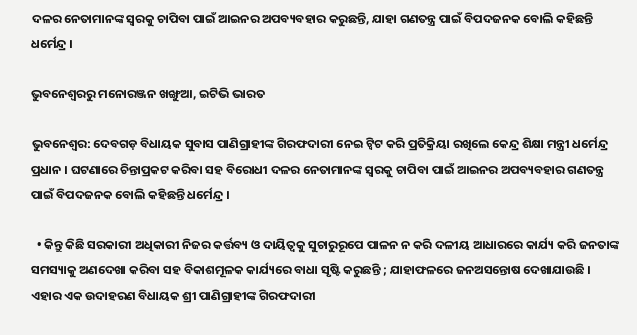ଦଳର ନେତାମାନଙ୍କ ସ୍ୱରକୁ ଚାପିବା ପାଇଁ ଆଇନର ଅପବ୍ୟବହାର କରୁଛନ୍ତି, ଯାହା ଗଣତନ୍ତ୍ର ପାଇଁ ବିପଦଜନକ ବୋଲି କହିଛନ୍ତି ଧର୍ମେନ୍ଦ୍ର ।

ଭୁବନେଶ୍ବରରୁ ମନୋରଞ୍ଜନ ଖଙ୍ଖୁଆ, ଇଟିଭି ଭାରତ

ଭୁବନେଶ୍ବର: ଦେବଗଡ଼ ବିଧାୟକ ସୁବାସ ପାଣିଗ୍ରାହୀଙ୍କ ଗିରଫଦାରୀ ନେଇ ଟ୍ୱିଟ କରି ପ୍ରତିକ୍ରିୟା ରଖିଲେ କେନ୍ଦ୍ର ଶିକ୍ଷା ମନ୍ତ୍ରୀ ଧର୍ମେନ୍ଦ୍ର ପ୍ରଧାନ । ଘଟଣାରେ ଚିନ୍ତାପ୍ରକଟ କରିବା ସହ ବିରୋଧୀ ଦଳର ନେତାମାନଙ୍କ ସ୍ୱରକୁ ଚାପିବା ପାଇଁ ଆଇନର ଅପବ୍ୟବହାର ଗଣତନ୍ତ୍ର ପାଇଁ ବିପଦଜନକ ବୋଲି କହିଛନ୍ତି ଧର୍ମେନ୍ଦ୍ର ।

  • କିନ୍ତୁ କିଛି ସରକାରୀ ଅଧିକାରୀ ନିଜର କର୍ତ୍ତବ୍ୟ ଓ ଦାୟିତ୍ୱକୁ ସୁଚାରୁରୂପେ ପାଳନ ନ କରି ଦଳୀୟ ଆଧାରରେ କାର୍ଯ୍ୟ କରି ଜନତାଙ୍କ ସମସ୍ୟାକୁ ଅଣଦେଖା କରିବା ସହ ବିକାଶମୂଳକ କାର୍ଯ୍ୟରେ ବାଧା ସୃଷ୍ଟି କରୁଛନ୍ତି ; ଯାହାଫଳରେ ଜନଅସନ୍ତୋଷ ଦେଖାଯାଉଛି । ଏହାର ଏକ ଉଦାହରଣ ବିଧାୟକ ଶ୍ରୀ ପାଣିଗ୍ରାହୀଙ୍କ ଗିରଫଦାରୀ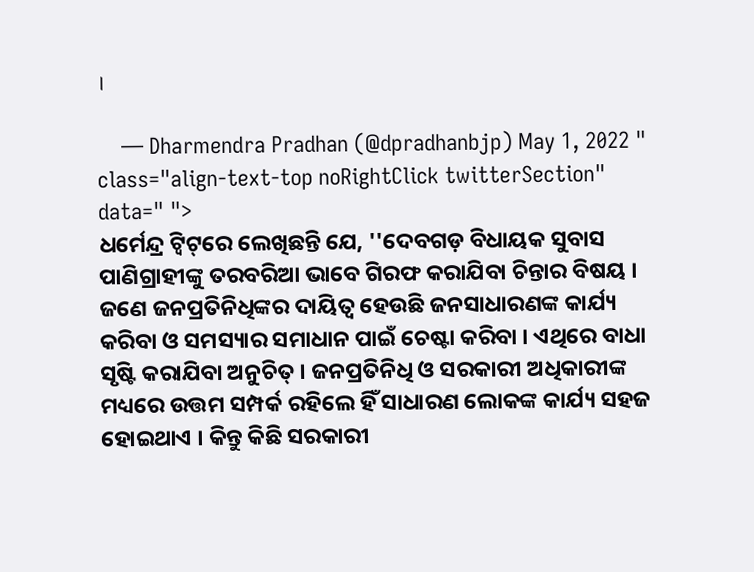।

    — Dharmendra Pradhan (@dpradhanbjp) May 1, 2022 " class="align-text-top noRightClick twitterSection" data=" ">
ଧର୍ମେନ୍ଦ୍ର ଟ୍ବିଟ୍‌ରେ ଲେଖିଛନ୍ତି ଯେ, ''ଦେବଗଡ଼ ବିଧାୟକ ସୁବାସ ପାଣିଗ୍ରାହୀଙ୍କୁ ତରବରିଆ ଭାବେ ଗିରଫ କରାଯିବା ଚିନ୍ତାର ବିଷୟ । ଜଣେ ଜନପ୍ରତିନିଧିଙ୍କର ଦାୟିତ୍ୱ ହେଉଛି ଜନସାଧାରଣଙ୍କ କାର୍ଯ୍ୟ କରିବା ଓ ସମସ୍ୟାର ସମାଧାନ ପାଇଁ ଚେଷ୍ଟା କରିବା । ଏଥିରେ ବାଧା ସୃଷ୍ଟି କରାଯିବା ଅନୁଚିତ୍ । ଜନପ୍ରତିନିଧି ଓ ସରକାରୀ ଅଧିକାରୀଙ୍କ ମଧ୍ୟରେ ଉତ୍ତମ ସମ୍ପର୍କ ରହିଲେ ହିଁ ସାଧାରଣ ଲୋକଙ୍କ କାର୍ଯ୍ୟ ସହଜ ହୋଇଥାଏ । କିନ୍ତୁ କିଛି ସରକାରୀ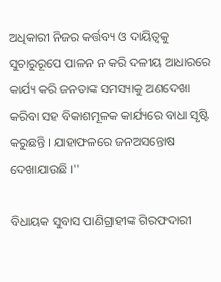ଅଧିକାରୀ ନିଜର କର୍ତ୍ତବ୍ୟ ଓ ଦାୟିତ୍ୱକୁ ସୁଚାରୁରୂପେ ପାଳନ ନ କରି ଦଳୀୟ ଆଧାରରେ କାର୍ଯ୍ୟ କରି ଜନତାଙ୍କ ସମସ୍ୟାକୁ ଅଣଦେଖା କରିବା ସହ ବିକାଶମୂଳକ କାର୍ଯ୍ୟରେ ବାଧା ସୃଷ୍ଟି କରୁଛନ୍ତି । ଯାହାଫଳରେ ଜନଅସନ୍ତୋଷ ଦେଖାଯାଉଛି ।''

ବିଧାୟକ ସୁବାସ ପାଣିଗ୍ରାହୀଙ୍କ ଗିରଫଦାରୀ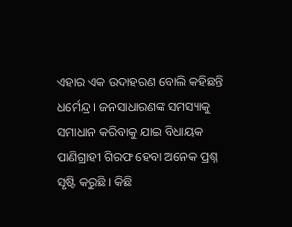ଏହାର ଏକ ଉଦାହରଣ ବୋଲି କହିଛନ୍ତି ଧର୍ମେନ୍ଦ୍ର । ଜନସାଧାରଣଙ୍କ ସମସ୍ୟାକୁ ସମାଧାନ କରିବାକୁ ଯାଇ ବିଧାୟକ ପାଣିଗ୍ରାହୀ ଗିରଫ ହେବା ଅନେକ ପ୍ରଶ୍ନ ସୃଷ୍ଟି କରୁଛି । କିଛି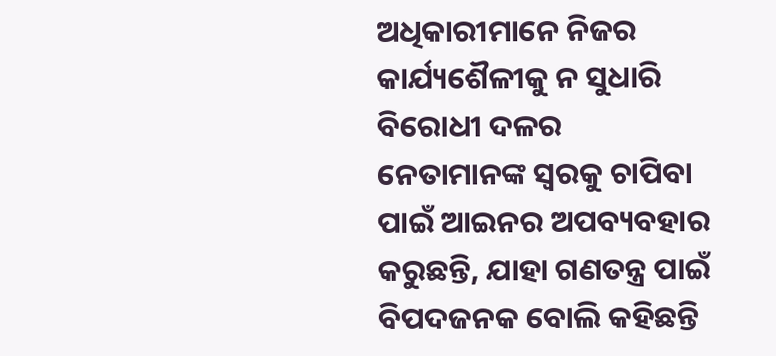ଅଧିକାରୀମାନେ ନିଜର କାର୍ଯ୍ୟଶୈଳୀକୁ ନ ସୁଧାରି ବିରୋଧୀ ଦଳର ନେତାମାନଙ୍କ ସ୍ୱରକୁ ଚାପିବା ପାଇଁ ଆଇନର ଅପବ୍ୟବହାର କରୁଛନ୍ତି, ଯାହା ଗଣତନ୍ତ୍ର ପାଇଁ ବିପଦଜନକ ବୋଲି କହିଛନ୍ତି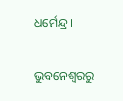ଧର୍ମେନ୍ଦ୍ର ।

ଭୁବନେଶ୍ବରରୁ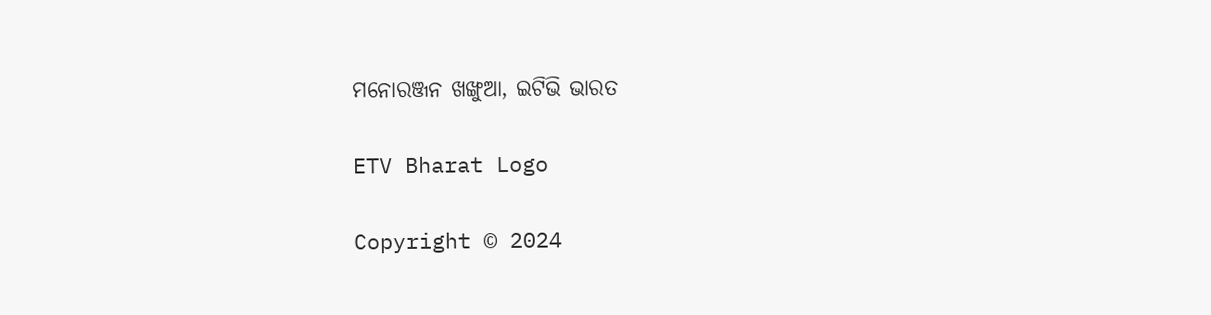ମନୋରଞ୍ଜନ ଖଙ୍ଖୁଆ, ଇଟିଭି ଭାରତ

ETV Bharat Logo

Copyright © 2024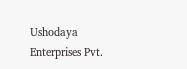Ushodaya Enterprises Pvt.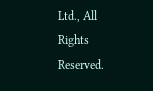Ltd., All Rights Reserved.